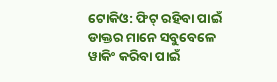ଟୋକିଓ: ଫିଟ୍ ରହିବା ପାଇଁ ଡାକ୍ତର ମାନେ ସବୁବେଳେ ୱାକିଂ କରିବା ପାଇଁ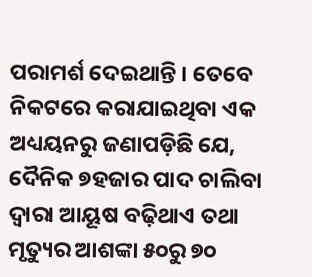ପରାମର୍ଶ ଦେଇଥାନ୍ତି । ତେବେ ନିକଟରେ କରାଯାଇଥିବା ଏକ ଅଧ୍ୟୟନରୁ ଜଣାପଡ଼ିଛି ଯେ, ଦୈନିକ ୭ହଜାର ପାଦ ଚାଲିବା ଦ୍ୱାରା ଆୟୂଷ ବଢ଼ିଥାଏ ତଥା ମୃତ୍ୟୁର ଆଶଙ୍କା ୫୦ରୁ ୭୦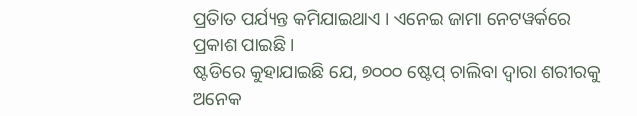ପ୍ରତିାତ ପର୍ଯ୍ୟନ୍ତ କମିଯାଇଥାଏ । ଏନେଇ ଜାମା ନେଟୱର୍କରେ ପ୍ରକାଶ ପାଇଛି ।
ଷ୍ଟଡିରେ କୁହାଯାଇଛି ଯେ, ୭୦୦୦ ଷ୍ଟେପ୍ ଚାଲିବା ଦ୍ୱାରା ଶରୀରକୁ ଅନେକ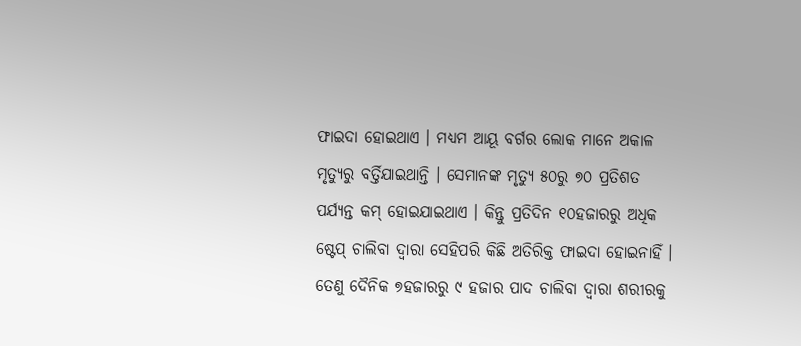ଫାଇଦା ହୋଇଥାଏ । ମଧ୍ୟମ ଆୟୂ ବର୍ଗର ଲୋକ ମାନେ ଅକାଳ ମୃତ୍ୟୁରୁ ବର୍ତ୍ତିଯାଇଥାନ୍ତି । ସେମାନଙ୍କ ମୃତ୍ୟୁ ୫୦ରୁ ୭୦ ପ୍ରତିଶତ ପର୍ଯ୍ୟନ୍ତ କମ୍ ହୋଇଯାଇଥାଏ । କିନ୍ତୁ ପ୍ରତିଦିନ ୧୦ହଜାରରୁ ଅଧିକ ଷ୍ଟେପ୍ ଚାଲିବା ଦ୍ୱାରା ସେହିପରି କିଛି ଅତିରିକ୍ତ ଫାଇଦା ହୋଇନାହିଁ । ତେଣୁ ଦୈନିକ ୭ହଜାରରୁ ୯ ହଜାର ପାଦ ଚାଲିବା ଦ୍ୱାରା ଶରୀରକୁ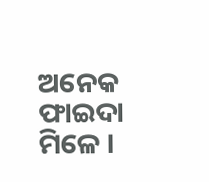ଅନେକ ଫାଇଦା ମିଳେ ।